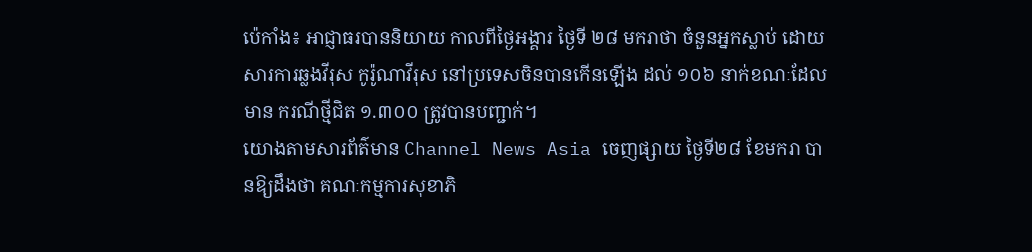ប៉េកាំង៖ អាជ្ញាធរបាននិយាយ កាលពីថ្ងៃអង្គារ ថ្ងៃទី ២៨ មករាថា ចំនួនអ្នកស្លាប់ ដោយសារការឆ្លងវីរុស កូរ៉ូណាវីរុស នៅប្រទេសចិនបានកើនឡើង ដល់ ១០៦ នាក់ខណៈដែលមាន ករណីថ្មីជិត ១.៣០០ ត្រូវបានបញ្ជាក់។
យោងតាមសារព័ត៌មាន Channel News Asia ចេញផ្សាយ ថ្ងៃទី២៨ ខែមករា បានឱ្យដឹងថា គណៈកម្មការសុខាភិ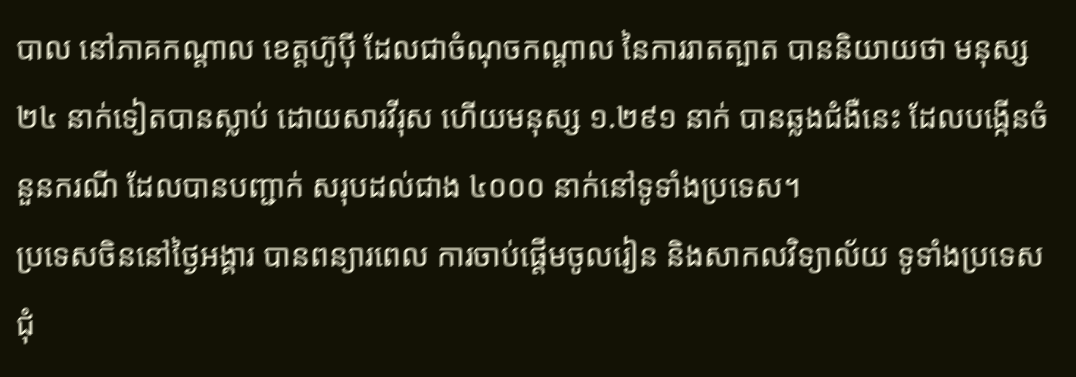បាល នៅភាគកណ្តាល ខេត្តហ៊ូប៉ី ដែលជាចំណុចកណ្តាល នៃការរាតត្បាត បាននិយាយថា មនុស្ស ២៤ នាក់ទៀតបានស្លាប់ ដោយសារវីរុស ហើយមនុស្ស ១.២៩១ នាក់ បានឆ្លងជំងឺនេះ ដែលបង្កើនចំនួនករណី ដែលបានបញ្ជាក់ សរុបដល់ជាង ៤០០០ នាក់នៅទូទាំងប្រទេស។
ប្រទេសចិននៅថ្ងៃអង្គារ បានពន្យារពេល ការចាប់ផ្តើមចូលរៀន និងសាកលវិទ្យាល័យ ទូទាំងប្រទេសជុំ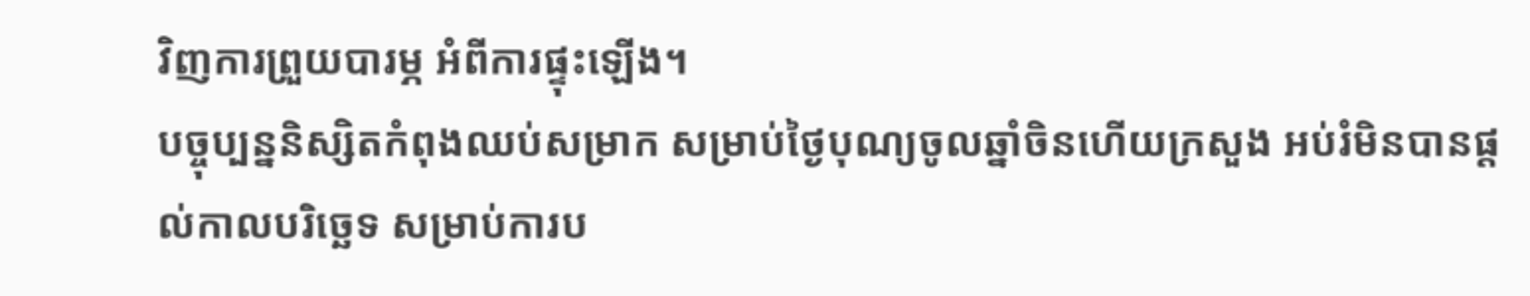វិញការព្រួយបារម្ភ អំពីការផ្ទុះឡើង។
បច្ចុប្បន្ននិស្សិតកំពុងឈប់សម្រាក សម្រាប់ថ្ងៃបុណ្យចូលឆ្នាំចិនហើយក្រសួង អប់រំមិនបានផ្តល់កាលបរិច្ឆេទ សម្រាប់ការប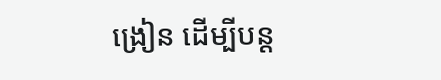ង្រៀន ដើម្បីបន្ត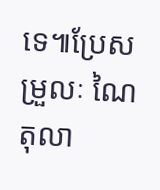ទេ៕ប្រែសម្រួលៈ ណៃ តុលា